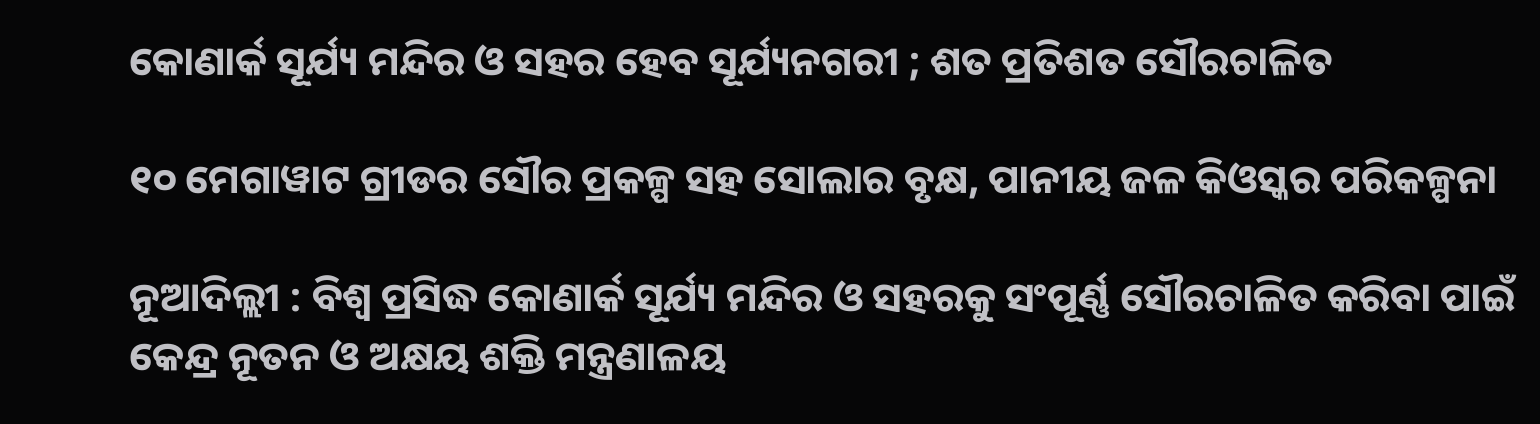କୋଣାର୍କ ସୂର୍ଯ୍ୟ ମନ୍ଦିର ଓ ସହର ହେବ ସୂର୍ଯ୍ୟନଗରୀ ; ଶତ ପ୍ରତିଶତ ସୌରଚାଳିତ

୧୦ ମେଗାୱାଟ ଗ୍ରୀଡର ସୌର ପ୍ରକଳ୍ପ ସହ ସୋଲାର ବୃକ୍ଷ, ପାନୀୟ ଜଳ କିଓସ୍କର ପରିକଳ୍ପନା

ନୂଆଦିଲ୍ଲୀ : ବିଶ୍ବ ପ୍ରସିଦ୍ଧ କୋଣାର୍କ ସୂର୍ଯ୍ୟ ମନ୍ଦିର ଓ ସହରକୁ ସଂପୂର୍ଣ୍ଣ ସୌରଚାଳିତ କରିବା ପାଇଁ କେନ୍ଦ୍ର ନୂତନ ଓ ଅକ୍ଷୟ ଶକ୍ତି ମନ୍ତ୍ରଣାଳୟ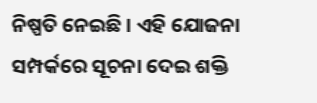ନିଷ୍ପତି ନେଇଛି । ଏହି ଯୋଜନା ସମ୍ପର୍କରେ ସୂଚନା ଦେଇ ଶକ୍ତି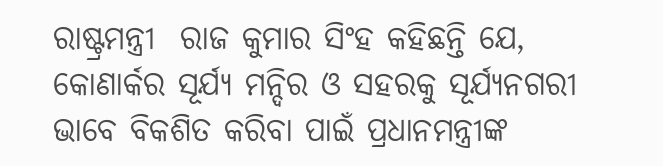ରାଷ୍ଟ୍ରମନ୍ତ୍ରୀ  ରାଜ କୁମାର ସିଂହ କହିଛନ୍ତି ଯେ, କୋଣାର୍କର ସୂର୍ଯ୍ୟ ମନ୍ଦିର ଓ ସହରକୁ ସୂର୍ଯ୍ୟନଗରୀ ଭାବେ ବିକଶିତ କରିବା ପାଇଁ ପ୍ରଧାନମନ୍ତ୍ରୀଙ୍କ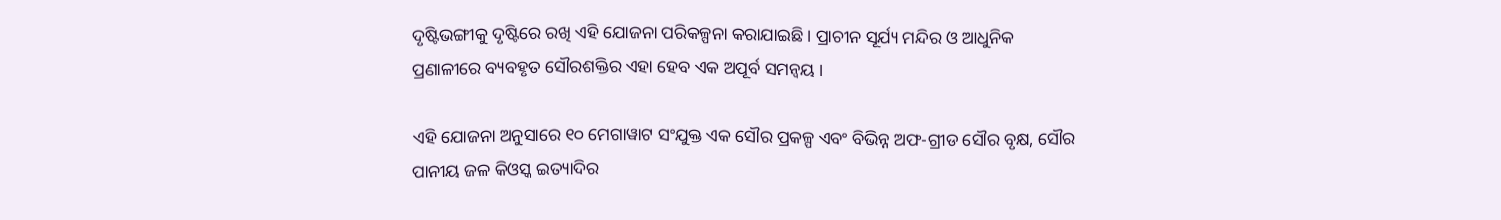ଦୃଷ୍ଟିଭଙ୍ଗୀକୁ ଦୃଷ୍ଟିରେ ରଖି ଏହି ଯୋଜନା ପରିକଳ୍ପନା କରାଯାଇଛି । ପ୍ରାଚୀନ ସୂର୍ଯ୍ୟ ମନ୍ଦିର ଓ ଆଧୁନିକ ପ୍ରଣାଳୀରେ ବ୍ୟବହୃତ ସୌରଶକ୍ତିର ଏହା ହେବ ଏକ ଅପୂର୍ବ ସମନ୍ଵୟ ।

ଏହି ଯୋଜନା ଅନୁସାରେ ୧୦ ମେଗାୱାଟ ସଂଯୁକ୍ତ ଏକ ସୌର ପ୍ରକଳ୍ପ ଏବଂ ବିଭିନ୍ନ ଅଫ-ଗ୍ରୀଡ ସୌର ବୃକ୍ଷ, ସୌର ପାନୀୟ ଜଳ କିଓସ୍କ ଇତ୍ୟାଦିର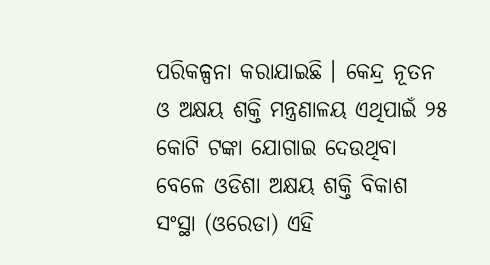ପରିକଳ୍ପନା କରାଯାଇଛି । କେନ୍ଦ୍ର ନୂତନ ଓ ଅକ୍ଷୟ ଶକ୍ତି ମନ୍ତ୍ରଣାଳୟ ଏଥିପାଇଁ ୨୫ କୋଟି ଟଙ୍କା ଯୋଗାଇ ଦେଉଥିବା ବେଳେ ଓଡିଶା ଅକ୍ଷୟ ଶକ୍ତି ବିକାଶ ସଂସ୍ଥା (ଓରେଡା) ଏହି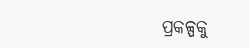ପ୍ରକଳ୍ପକୁ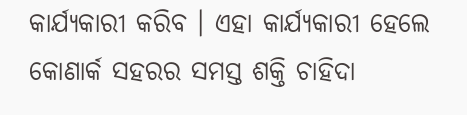କାର୍ଯ୍ୟକାରୀ କରିବ । ଏହା କାର୍ଯ୍ୟକାରୀ ହେଲେ କୋଣାର୍କ ସହରର ସମସ୍ତ ଶକ୍ତି ଚାହିଦା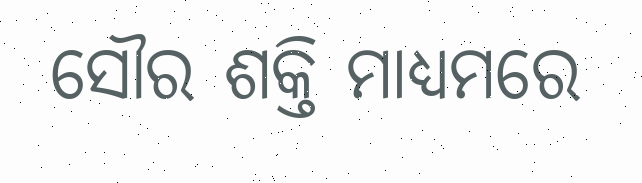ସୌର ଶକ୍ତି ମାଧ୍ୟମରେ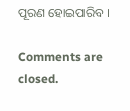ପୂରଣ ହୋଇପାରିବ ।

Comments are closed.